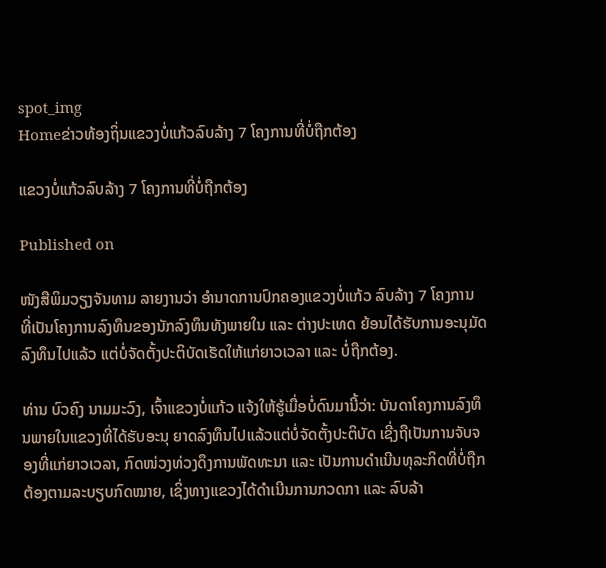spot_img
Homeຂ່າວທ້ອງຖິ່ນແຂວງບໍ່ແກ້ວລົບລ້າງ 7 ໂຄງການທີ່ບໍ່ຖືກຕ້ອງ

ແຂວງບໍ່ແກ້ວລົບລ້າງ 7 ໂຄງການທີ່ບໍ່ຖືກຕ້ອງ

Published on

ໜັງສືພິມວຽງຈັນທາມ ລາຍງານວ່າ ອໍານາດການປົກຄອງແຂວງບໍ່ແກ້ວ ລົບລ້າງ 7 ໂຄງການ ທີ່ເປັນໂຄງການລົງທຶນຂອງນັກລົງທຶນທັງພາຍໃນ ແລະ ຕ່າງປະເທດ ຍ້ອນໄດ້ຮັບການອະນຸມັດລົງທຶນໄປແລ້ວ ແຕ່ບໍ່ຈັດຕັ້ງປະຕິບັດເຮັດໃຫ້ແກ່ຍາວເວລາ ແລະ ບໍ່ຖືກຕ້ອງ.

ທ່ານ ບົວຄົງ ນາມມະວົງ, ເຈົ້າແຂວງບໍ່ແກ້ວ ແຈ້ງໃຫ້ຮູ້ເມື່ອບໍ່ດົນມານີ້ວ່າ: ບັນດາໂຄງການລົງທຶນພາຍໃນແຂວງທີ່ໄດ້ຮັບອະນຸ ຍາດລົງທຶນໄປແລ້ວແຕ່ບໍ່ຈັດຕັ້ງປະຕິບັດ ເຊີ່ງຖືເປັນການຈັບຈອງທີ່ແກ່ຍາວເວລາ, ກົດໜ່ວງທ່ວງດຶງການພັດທະນາ ແລະ ເປັນການດໍາເນີນທຸລະກິດທີ່ບໍ່ຖືກຕ້ອງຕາມລະບຽບກົດໝາຍ, ເຊິ່ງທາງແຂວງໄດ້ດໍາເນີນການກວດກາ ແລະ ລົບລ້າ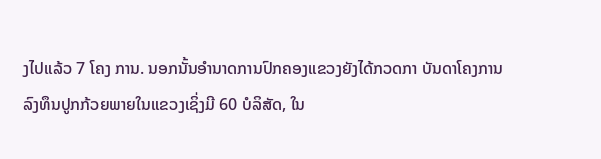ງໄປແລ້ວ 7 ໂຄງ ການ. ນອກນັ້ນອໍານາດການປົກຄອງແຂວງຍັງໄດ້ກວດກາ ບັນດາໂຄງການລົງທຶນປູກກ້ວຍພາຍໃນແຂວງເຊິ່ງມີ 60 ບໍລິສັດ, ໃນ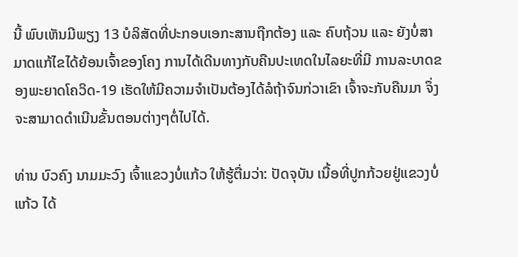ນີ້ ພົບເຫັນມີພຽງ 13 ບໍລິສັດທີ່ປະກອບເອກະສານຖືກຕ້ອງ ແລະ ຄົບຖ້ວນ ແລະ ຍັງບໍ່ສາມາດແກ້ໄຂໄດ້ຍ້ອນເຈົ້າຂອງໂຄງ ການໄດ້ເດີນທາງກັບຄືນປະເທດໃນໄລຍະທີ່ມີ ການລະບາດຂອງພະຍາດໂຄວິດ-19 ເຮັດໃຫ້ມີຄວາມຈໍາເປັນຕ້ອງໄດ້ລໍຖ້າຈົນກ່ວາເຂົາ ເຈົ້າຈະກັບຄືນມາ ຈຶ່ງຈະສາມາດດໍາເນີນຂັ້ນຕອນຕ່າງໆຕໍ່ໄປໄດ້.

ທ່ານ ບົວຄົງ ນາມມະວົງ ເຈົ້າແຂວງບໍ່ແກ້ວ ໃຫ້ຮູ້ຕື່ມວ່າ: ປັດຈຸບັນ ເນື້ອທີ່ປູກກ້ວຍຢູ່ແຂວງບໍ່ແກ້ວ ໄດ້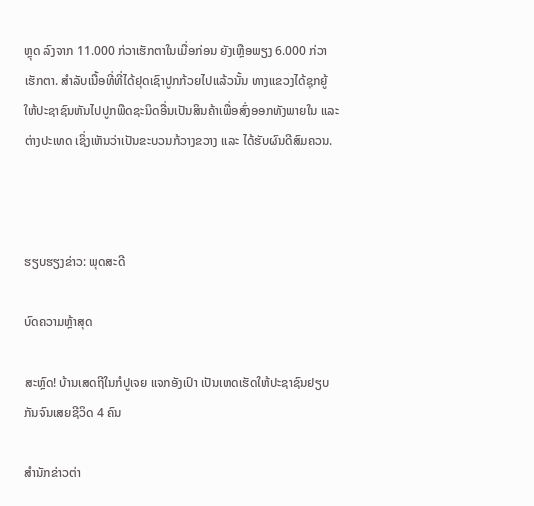ຫຼຸດ ລົງຈາກ 11.000 ກ່ວາເຮັກຕາໃນເມື່ອກ່ອນ ຍັງເຫຼືອພຽງ 6.000 ກ່ວາເຮັກຕາ. ສໍາລັບເນື້ອທີ່ທີ່ໄດ້ຢຸດເຊົາປູກກ້ວຍໄປແລ້ວນັ້ນ ທາງແຂວງໄດ້ຊຸກຍູ້ໃຫ້ປະຊາຊົນຫັນໄປປູກພືດຊະນິດອື່ນເປັນສິນຄ້າເພື່ອສົ່ງອອກທັງພາຍໃນ ແລະ ຕ່າງປະເທດ ເຊິ່ງເຫັນວ່າເປັນຂະບວນກ້ວາງຂວາງ ແລະ ໄດ້ຮັບຜົນດີສົມຄວນ.



ຮຽບຮຽງຂ່າວ: ພຸດສະດີ

ບົດຄວາມຫຼ້າສຸດ

ສະຫຼົດ! ບ້ານເສດຖີໃນກໍປູເຈຍ ແຈກອັງເປົາ ເປັນເຫດເຮັດໃຫ້ປະຊາຊົນຢຽບກັນຈົນເສຍຊີວິດ 4 ຄົນ

ສຳນັກຂ່າວຕ່າ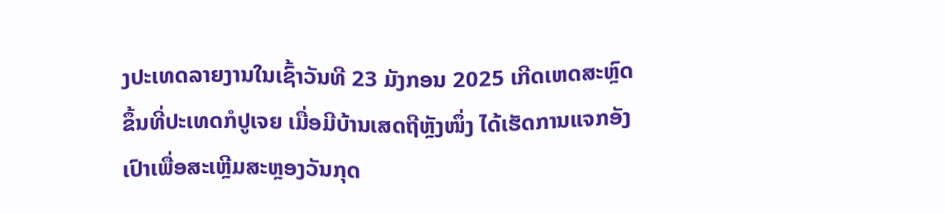ງປະເທດລາຍງານໃນເຊົ້າວັນທີ 23 ມັງກອນ 2025 ເກີດເຫດສະຫຼົດຂຶ້ນທີ່ປະເທດກໍປູເຈຍ ເມື່ອມີບ້ານເສດຖີຫຼັງໜຶ່ງ ໄດ້ເຮັດການແຈກອັງເປົາເພື່ອສະເຫຼີມສະຫຼອງວັນກຸດ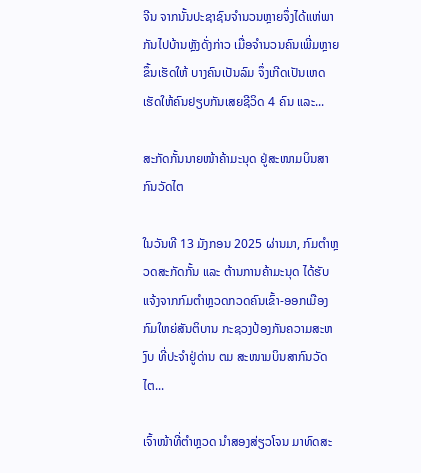ຈີນ ຈາກນັ້ນປະຊາຊົນຈຳນວນຫຼາຍຈຶ່ງໄດ້ແຫ່ພາກັນໄປບ້ານຫຼັງດັ່ງກ່າວ ເມື່ອຈຳນວນຄົນເພີ່ມຫຼາຍຂຶ້ນເຮັດໃຫ້ ບາງຄົນເປັນລົມ ຈຶ່ງເກີດເປັນເຫດເຮັດໃຫ້ຄົນຢຽບກັນເສຍຊີວິດ 4 ຄົນ ແລະ...

ສະກັດກັ້ນນາຍໜ້າຄ້າມະນຸດ ຢູ່ສະໜາມບິນສາກົນວັດໄຕ

ໃນວັນທີ 13 ມັງກອນ 2025 ຜ່ານມາ, ກົມຕໍາຫຼວດສະກັດກັ້ນ ແລະ ຕ້ານການຄ້າມະນຸດ ໄດ້ຮັບແຈ້ງຈາກກົມຕໍາຫຼວດກວດຄົນເຂົ້າ-ອອກເມືອງ ກົມໃຫຍ່ສັນຕິບານ ກະຊວງປ້ອງກັນຄວາມສະຫງົບ ທີ່ປະຈຳຢູ່ດ່ານ ຕມ ສະໜາມບິນສາກົນວັດໄຕ...

ເຈົ້າໜ້າທີ່ຕຳຫຼວດ ນຳສອງສ່ຽວໂຈນ ມາທົດສະ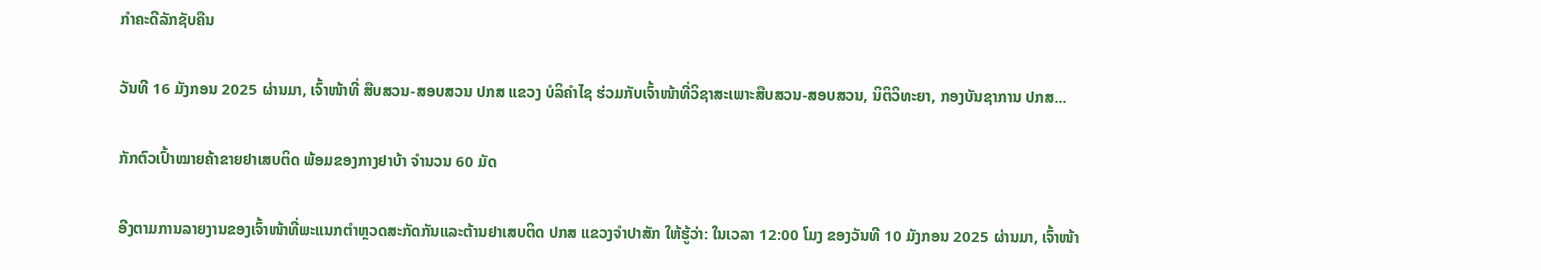ກຳຄະດີລັກຊັບຄືນ

ວັນທີ 16 ມັງກອນ 2025 ຜ່ານມາ, ເຈົ້າໜ້າທີ່ ສືບສວນ-ສອບສວນ ປກສ ແຂວງ ບໍລິຄຳໄຊ ຮ່ວມກັບເຈົ້າໜ້າທີ່ວິຊາສະເພາະສືບສວນ-ສອບສວນ, ນິຕິວິທະຍາ, ກອງບັນຊາການ ປກສ...

ກັກຕົວເປົ້າໝາຍຄ້າຂາຍຢາເສບຕິດ ພ້ອມຂອງກາງຢາບ້າ ຈຳນວນ 60 ມັດ

ອີງຕາມການລາຍງານຂອງເຈົ້າໜ້າທີ່ພະແນກຕຳຫຼວດສະກັດກັນແລະຕ້ານຢາເສບຕິດ ປກສ ແຂວງຈຳປາສັກ ໃຫ້ຮູ້ວ່າ: ໃນເວລາ 12:00 ໂມງ ຂອງວັນທີ 10 ມັງກອນ 2025 ຜ່ານມາ, ເຈົ້າໜ້າ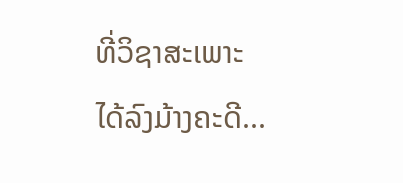ທີ່ວິຊາສະເພາະ ໄດ້ລົງມ້າງຄະດີ...